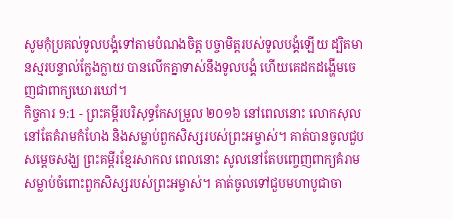សូមកុំប្រគល់ទូលបង្គំទៅតាមបំណងចិត្ត បច្ចាមិត្តរបស់ទូលបង្គំឡើយ ដ្បិតមានស្មរបន្ទាល់ក្លែងក្លាយ បានលើកគ្នាទាស់នឹងទូលបង្គំ ហើយគេដកដង្ហើមចេញជាពាក្យឃោរឃៅ។
កិច្ចការ 9:1 - ព្រះគម្ពីរបរិសុទ្ធកែសម្រួល ២០១៦ នៅពេលនោះ លោកសុលនៅតែគំរាមកំហែង និងសម្លាប់ពួកសិស្សរបស់ព្រះអម្ចាស់។ គាត់បានចូលជួបសម្ដេចសង្ឃ ព្រះគម្ពីរខ្មែរសាកល ពេលនោះ សូលនៅតែបញ្ចេញពាក្យគំរាមសម្លាប់ចំពោះពួកសិស្សរបស់ព្រះអម្ចាស់។ គាត់ចូលទៅជួបមហាបូជាចា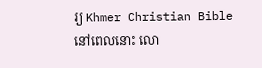រ្យ Khmer Christian Bible នៅពេលនោះ លោ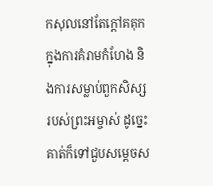កសុលនៅតែក្ដៅគគុកក្នុងការគំរាមកំហែង និងការសម្លាប់ពួកសិស្សរបស់ព្រះអម្ចាស់ ដូច្នេះគាត់ក៏ទៅជួបសម្ដេចស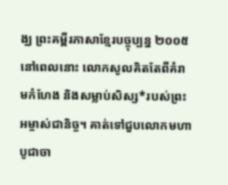ង្ឃ ព្រះគម្ពីរភាសាខ្មែរបច្ចុប្បន្ន ២០០៥ នៅពេលនោះ លោកសូលគិតតែពីគំរាមកំហែង និងសម្លាប់សិស្ស*របស់ព្រះអម្ចាស់ជានិច្ច។ គាត់ទៅជួបលោកមហាបូជាចា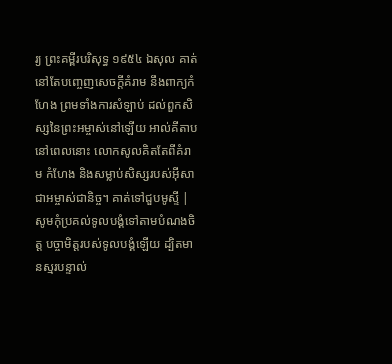រ្យ ព្រះគម្ពីរបរិសុទ្ធ ១៩៥៤ ឯសុល គាត់នៅតែបញ្ចេញសេចក្ដីគំរាម នឹងពាក្យកំហែង ព្រមទាំងការសំឡាប់ ដល់ពួកសិស្សនៃព្រះអម្ចាស់នៅឡើយ អាល់គីតាប នៅពេលនោះ លោកសូលគិតតែពីគំរាម កំហែង និងសម្លាប់សិស្សរបស់អ៊ីសាជាអម្ចាស់ជានិច្ច។ គាត់ទៅជួបមូស្ទី |
សូមកុំប្រគល់ទូលបង្គំទៅតាមបំណងចិត្ត បច្ចាមិត្តរបស់ទូលបង្គំឡើយ ដ្បិតមានស្មរបន្ទាល់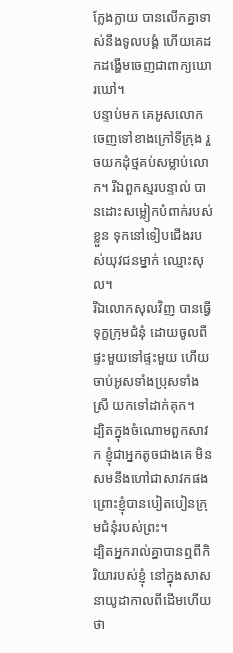ក្លែងក្លាយ បានលើកគ្នាទាស់នឹងទូលបង្គំ ហើយគេដកដង្ហើមចេញជាពាក្យឃោរឃៅ។
បន្ទាប់មក គេអូសលោកចេញទៅខាងក្រៅទីក្រុង រួចយកដុំថ្មគប់សម្លាប់លោក។ រីឯពួកស្មរបន្ទាល់ បានដោះសម្លៀកបំពាក់របស់ខ្លួន ទុកនៅទៀបជើងរបស់យុវជនម្នាក់ ឈ្មោះសុល។
រីឯលោកសុលវិញ បានធ្វើទុក្ខក្រុមជំនុំ ដោយចូលពីផ្ទះមួយទៅផ្ទះមួយ ហើយចាប់អូសទាំងប្រុសទាំងស្រី យកទៅដាក់គុក។
ដ្បិតក្នុងចំណោមពួកសាវក ខ្ញុំជាអ្នកតូចជាងគេ មិនសមនឹងហៅជាសាវកផង ព្រោះខ្ញុំបានបៀតបៀនក្រុមជំនុំរបស់ព្រះ។
ដ្បិតអ្នករាល់គ្នាបានឮពីកិរិយារបស់ខ្ញុំ នៅក្នុងសាសនាយូដាកាលពីដើមហើយថា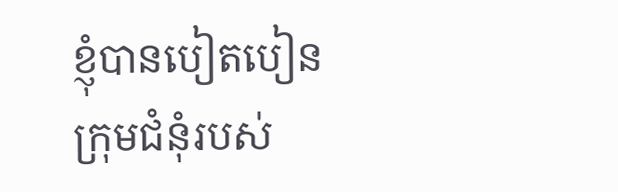ខ្ញុំបានបៀតបៀនក្រុមជំនុំរបស់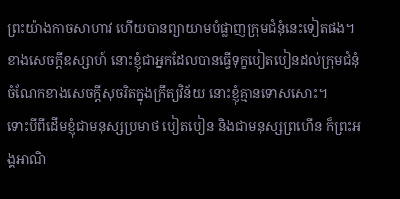ព្រះយ៉ាងកាចសាហាវ ហើយបានព្យាយាមបំផ្លាញក្រុមជំនុំនេះទៀតផង។
ខាងសេចក្ដីឧស្សាហ៍ នោះខ្ញុំជាអ្នកដែលបានធ្វើទុក្ខបៀតបៀនដល់ក្រុមជំនុំ ចំណែកខាងសេចក្តីសុចរិតក្នុងក្រឹត្យវិន័យ នោះខ្ញុំគ្មានទោសសោះ។
ទោះបីពីដើមខ្ញុំជាមនុស្សប្រមាថ បៀតបៀន និងជាមនុស្សព្រហើន ក៏ព្រះអង្គអាណិ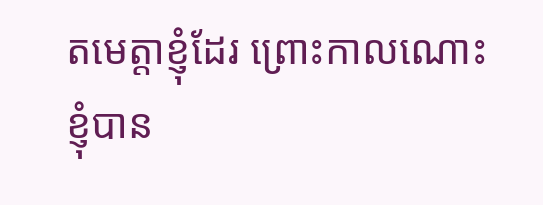តមេត្តាខ្ញុំដែរ ព្រោះកាលណោះ ខ្ញុំបាន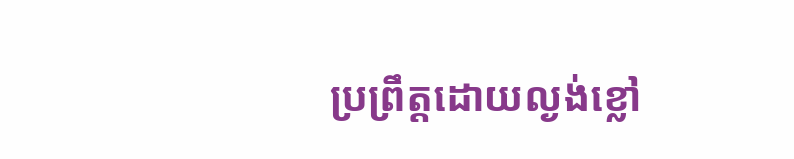ប្រព្រឹត្តដោយល្ងង់ខ្លៅ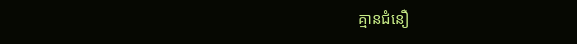គ្មានជំនឿ